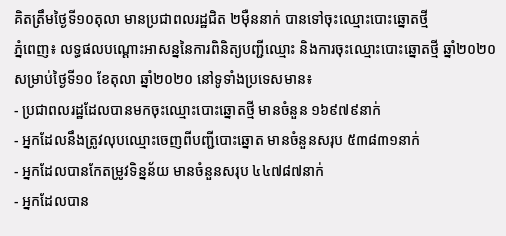គិតត្រឹមថ្ងៃទី១០តុលា មានប្រជាពលរដ្ឋជិត ២ម៉ឺននាក់ បានទៅចុះឈ្មោះបោះឆ្នោតថ្មី
ភ្នំពេញ៖ លទ្ធផលបណ្ដោះអាសន្ននៃការពិនិត្យបញ្ជីឈ្មោះ និងការចុះឈ្មោះបោះឆ្នោតថ្មី ឆ្នាំ២០២០ សម្រាប់ថ្ងៃទី១០ ខែតុលា ឆ្នាំ២០២០ នៅទូទាំងប្រទេសមាន៖
- ប្រជាពលរដ្ឋដែលបានមកចុះឈ្មោះបោះឆ្នោតថ្មី មានចំនួន ១៦៩៧៩នាក់
- អ្នកដែលនឹងត្រូវលុបឈ្មោះចេញពីបញ្ជីបោះឆ្នោត មានចំនួនសរុប ៥៣៨៣១នាក់
- អ្នកដែលបានកែតម្រូវទិន្នន័យ មានចំនួនសរុប ៤៤៧៨៧នាក់
- អ្នកដែលបាន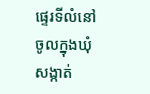ផ្ទេរទីលំនៅចូលក្នុងឃុំ សង្កាត់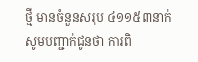ថ្មី មានចំនួនសរុប ៤១១៥៣នាក់
សូមបញ្ជាក់ជូនថា ការពិ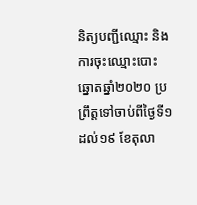និត្យបញ្ជីឈ្មោះ និងការចុះឈ្មោះបោះឆ្នោតឆ្នាំ២០២០ ប្រព្រឹត្តទៅចាប់ពីថ្ងៃទី១ ដល់១៩ ខែតុលា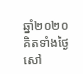ឆ្នាំ២០២០ គិតទាំងថ្ងៃសៅ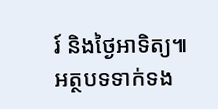រ៍ និងថ្ងៃអាទិត្យ៕
អត្ថបទទាក់ទង